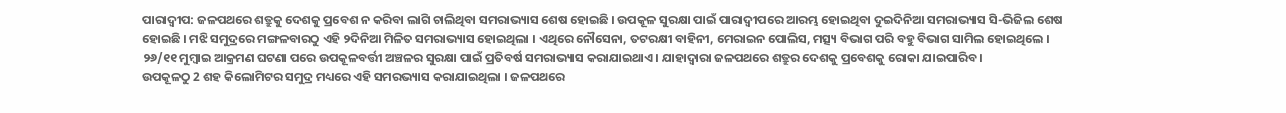ପାରାଦ୍ବୀପ: ଜଳପଥରେ ଶତ୍ରୁକୁ ଦେଶକୁ ପ୍ରବେଶ ନ କରିବା ଲାଗି ଚାଲିଥିବା ସମରାଭ୍ୟାସ ଶେଷ ହୋଇଛି । ଉପକୂଳ ସୁରକ୍ଷା ପାଇଁ ପାରାଦ୍ବୀପରେ ଆରମ୍ଭ ହୋଇଥିବା ଦୁଇଦିନିଆ ସମରାଭ୍ୟାସ ସି-ଭିଜିଲ ଶେଷ ହୋଇଛି । ମଝି ସମୁଦ୍ରରେ ମଙ୍ଗଳବାରଠୁ ଏହି ୨ଦିନିଆ ମିଳିତ ସମରାଭ୍ୟାସ ହୋଇଥିଲା । ଏଥିରେ ନୌସେନା, ତଟରକ୍ଷୀ ବାହିନୀ, ମେରାଇନ ପୋଲିସ, ମତ୍ସ୍ୟ ବିଭାଗ ପରି ବହୁ ବିଭାଗ ସାମିଲ ହୋଇଥିଲେ । ୨୬/୧୧ ମୁମ୍ବାଇ ଆକ୍ରମଣ ଘଟଣା ପରେ ଉପକୂଳବର୍ତ୍ତୀ ଅଞ୍ଚଳର ସୁରକ୍ଷା ପାଇଁ ପ୍ରତିବର୍ଷ ସମରାଭ୍ୟାସ କରାଯାଇଥାଏ । ଯାହାଦ୍ବାରା ଜଳପଥରେ ଶତ୍ରୁର ଦେଶକୁ ପ୍ରବେଶକୁ ରୋକା ଯାଇପାରିବ ।
ଉପକୂଳଠୁ 2 ଶହ କିଲୋମିଟର ସମୁଦ୍ର ମଧ୍ୟରେ ଏହି ସମରଭ୍ୟାସ କରାଯାଇଥିଲା । ଜଳପଥରେ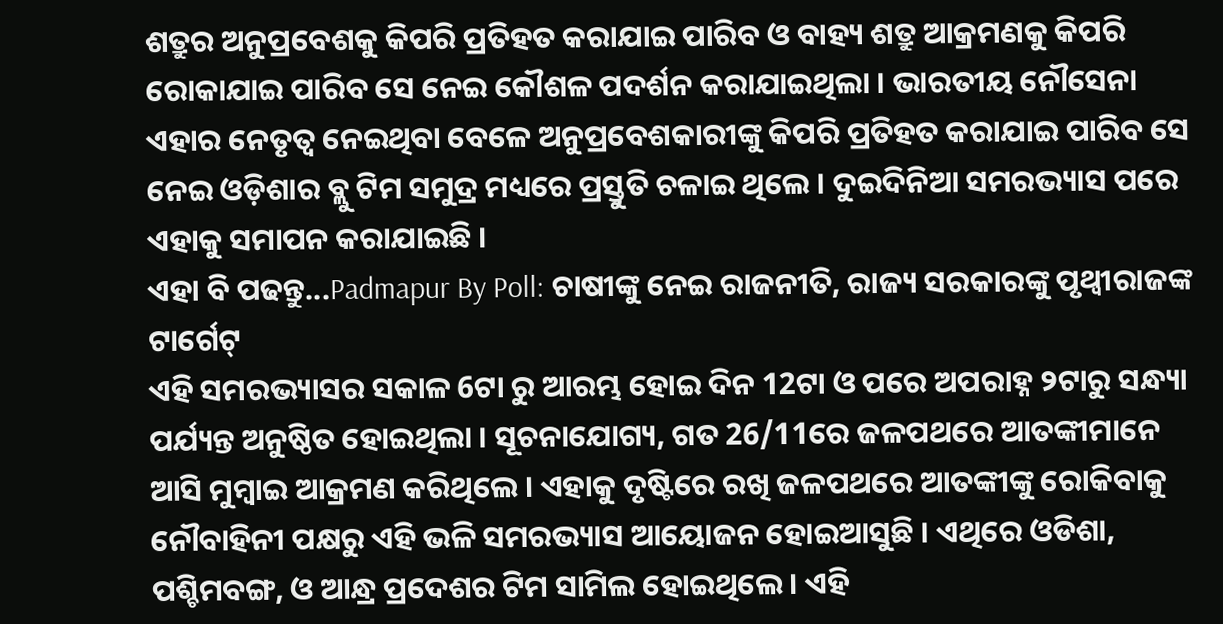ଶତ୍ରୁର ଅନୁପ୍ରବେଶକୁ କିପରି ପ୍ରତିହତ କରାଯାଇ ପାରିବ ଓ ବାହ୍ୟ ଶତ୍ରୁ ଆକ୍ରମଣକୁ କିପରି ରୋକାଯାଇ ପାରିବ ସେ ନେଇ କୌଶଳ ପଦର୍ଶନ କରାଯାଇଥିଲା । ଭାରତୀୟ ନୌସେନା ଏହାର ନେତୃତ୍ୱ ନେଇଥିବା ବେଳେ ଅନୁପ୍ରବେଶକାରୀଙ୍କୁ କିପରି ପ୍ରତିହତ କରାଯାଇ ପାରିବ ସେ ନେଇ ଓଡ଼ିଶାର ବ୍ଲୁ ଟିମ ସମୁଦ୍ର ମଧ୍ୟରେ ପ୍ରସ୍ତୁତି ଚଳାଇ ଥିଲେ । ଦୁଇଦିନିଆ ସମରଭ୍ୟାସ ପରେ ଏହାକୁ ସମାପନ କରାଯାଇଛି ।
ଏହା ବି ପଢନ୍ତୁ...Padmapur By Poll: ଚାଷୀଙ୍କୁ ନେଇ ରାଜନୀତି, ରାଜ୍ୟ ସରକାରଙ୍କୁ ପୃଥ୍ବୀରାଜଙ୍କ ଟାର୍ଗେଟ୍
ଏହି ସମରଭ୍ୟାସର ସକାଳ 6ଟା ରୁ ଆରମ୍ଭ ହୋଇ ଦିନ 12ଟା ଓ ପରେ ଅପରାହ୍ନ ୨ଟାରୁ ସନ୍ଧ୍ୟା ପର୍ଯ୍ୟନ୍ତ ଅନୁଷ୍ଠିତ ହୋଇଥିଲା । ସୂଚନାଯୋଗ୍ୟ, ଗତ 26/11ରେ ଜଳପଥରେ ଆତଙ୍କୀମାନେ ଆସି ମୁମ୍ବାଇ ଆକ୍ରମଣ କରିଥିଲେ । ଏହାକୁ ଦୃଷ୍ଟିରେ ରଖି ଜଳପଥରେ ଆତଙ୍କୀଙ୍କୁ ରୋକିବାକୁ ନୌବାହିନୀ ପକ୍ଷରୁ ଏହି ଭଳି ସମରଭ୍ୟାସ ଆୟୋଜନ ହୋଇଆସୁଛି । ଏଥିରେ ଓଡିଶା, ପଶ୍ଚିମବଙ୍ଗ, ଓ ଆନ୍ଧ୍ର ପ୍ରଦେଶର ଟିମ ସାମିଲ ହୋଇଥିଲେ । ଏହି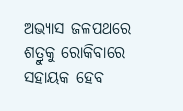ଅଭ୍ୟାସ ଜଳପଥରେ ଶତ୍ରୁକୁ ରୋକିବାରେ ସହାୟକ ହେବ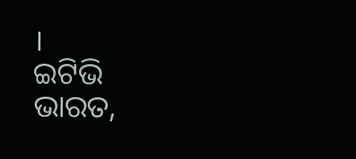।
ଇଟିଭି ଭାରତ,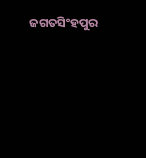ଜଗତସିଂହପୁର